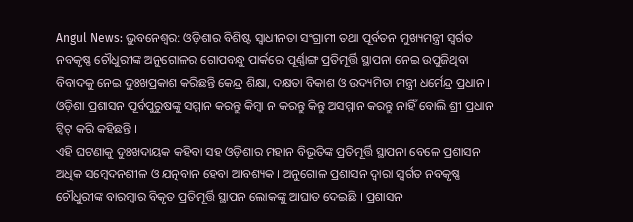Angul News: ଭୁବନେଶ୍ୱର: ଓଡ଼ିଶାର ବିଶିଷ୍ଟ ସ୍ୱାଧୀନତା ସଂଗ୍ରାମୀ ତଥା ପୂର୍ବତନ ମୁଖ୍ୟମନ୍ତ୍ରୀ ସ୍ୱର୍ଗତ ନବକୃଷ୍ଣ ଚୌଧୁରୀଙ୍କ ଅନୁଗୋଳର ଗୋପବନ୍ଧୁ ପାର୍କରେ ପୂର୍ଣ୍ଣାଙ୍ଗ ପ୍ରତିମୂର୍ତ୍ତି ସ୍ଥାପନା ନେଇ ଉପୁଜିଥିବା ବିବାଦକୁ ନେଇ ଦୁଃଖପ୍ରକାଶ କରିଛନ୍ତି କେନ୍ଦ୍ର ଶିକ୍ଷା, ଦକ୍ଷତା ବିକାଶ ଓ ଉଦ୍ୟମିତା ମନ୍ତ୍ରୀ ଧର୍ମେନ୍ଦ୍ର ପ୍ରଧାନ । ଓଡ଼ିଶା ପ୍ରଶାସନ ପୂର୍ବପୁରୁଷଙ୍କୁ ସମ୍ମାନ କରନ୍ତୁ କିମ୍ବା ନ କରନ୍ତୁ କିନ୍ତୁ ଅସମ୍ମାନ କରନ୍ତୁ ନାହିଁ ବୋଲି ଶ୍ରୀ ପ୍ରଧାନ ଟ୍ୱିଟ୍ କରି କହିଛନ୍ତି ।
ଏହି ଘଟଣାକୁ ଦୁଃଖଦାୟକ କହିବା ସହ ଓଡ଼ିଶାର ମହାନ ବିଭୂତିଙ୍କ ପ୍ରତିମୂର୍ତ୍ତି ସ୍ଥାପନା ବେଳେ ପ୍ରଶାସନ ଅଧିକ ସମ୍ବେଦନଶୀଳ ଓ ଯତ୍ନବାନ ହେବା ଆବଶ୍ୟକ । ଅନୁଗୋଳ ପ୍ରଶାସନ ଦ୍ୱାରା ସ୍ୱର୍ଗତ ନବକୃଷ୍ଣ ଚୌଧୁରୀଙ୍କ ବାରମ୍ବାର ବିକୃତ ପ୍ରତିମୂର୍ତ୍ତି ସ୍ଥାପନ ଲୋକଙ୍କୁ ଆଘାତ ଦେଇଛି । ପ୍ରଶାସନ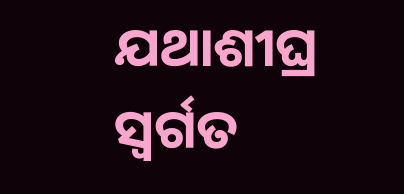ଯଥାଶୀଘ୍ର ସ୍ୱର୍ଗତ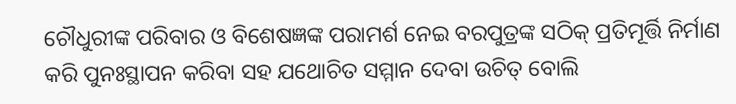ଚୌଧୁରୀଙ୍କ ପରିବାର ଓ ବିଶେଷଜ୍ଞଙ୍କ ପରାମର୍ଶ ନେଇ ବରପୁତ୍ରଙ୍କ ସଠିକ୍ ପ୍ରତିମୂର୍ତ୍ତି ନିର୍ମାଣ କରି ପୁନଃସ୍ଥାପନ କରିବା ସହ ଯଥୋଚିତ ସମ୍ମାନ ଦେବା ଉଚିତ୍ ବୋଲି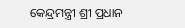କେନ୍ଦ୍ରମନ୍ତ୍ରୀ ଶ୍ରୀ ପ୍ରଧାନ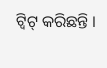ଟ୍ୱିଟ୍ କରିଛନ୍ତି ।